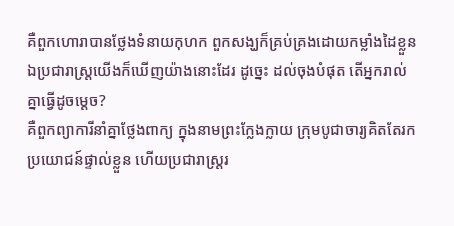គឺពួកហោរាបានថ្លែងទំនាយកុហក ពួកសង្ឃក៏គ្រប់គ្រងដោយកម្លាំងដៃខ្លួន ឯប្រជារាស្ត្រយើងក៏ឃើញយ៉ាងនោះដែរ ដូច្នេះ ដល់ចុងបំផុត តើអ្នករាល់គ្នាធ្វើដូចម្តេច?
គឺពួកព្យាការីនាំគ្នាថ្លែងពាក្យ ក្នុងនាមព្រះក្លែងក្លាយ ក្រុមបូជាចារ្យគិតតែរកប្រយោជន៍ផ្ទាល់ខ្លួន ហើយប្រជារាស្ត្ររ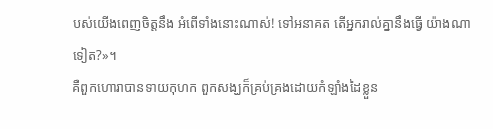បស់យើងពេញចិត្តនឹង អំពើទាំងនោះណាស់! ទៅអនាគត តើអ្នករាល់គ្នានឹងធ្វើ យ៉ាងណាទៀត?»។
គឺពួកហោរាបានទាយកុហក ពួកសង្ឃក៏គ្រប់គ្រងដោយកំឡាំងដៃខ្លួន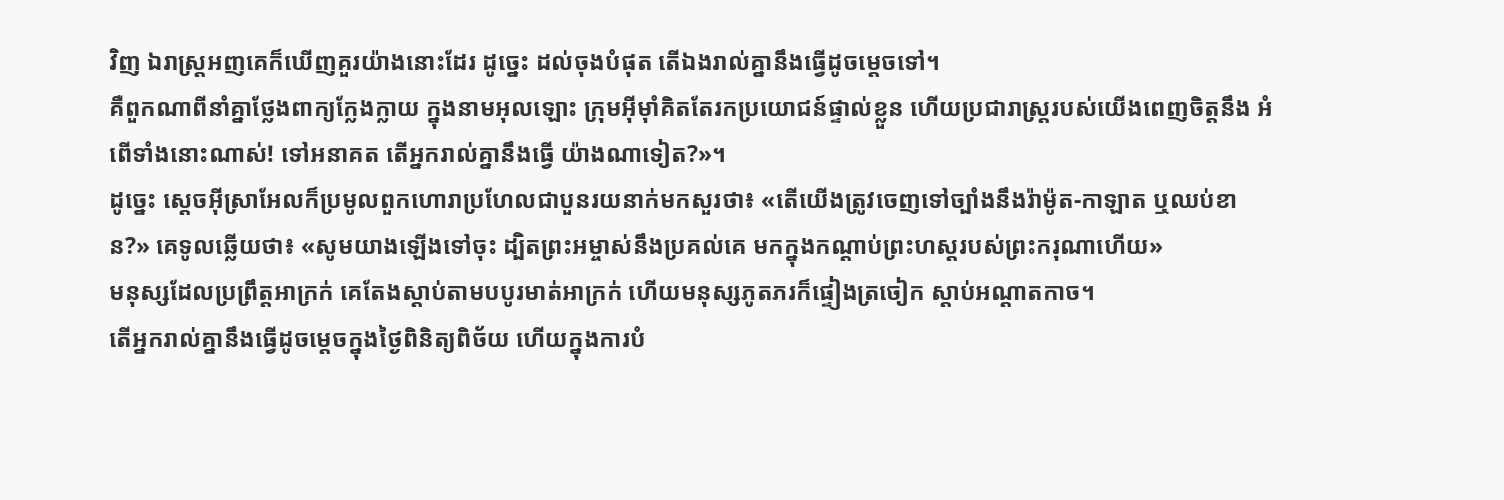វិញ ឯរាស្ត្រអញគេក៏ឃើញគួរយ៉ាងនោះដែរ ដូច្នេះ ដល់ចុងបំផុត តើឯងរាល់គ្នានឹងធ្វើដូចម្តេចទៅ។
គឺពួកណាពីនាំគ្នាថ្លែងពាក្យក្លែងក្លាយ ក្នុងនាមអុលឡោះ ក្រុមអ៊ីមុាំគិតតែរកប្រយោជន៍ផ្ទាល់ខ្លួន ហើយប្រជារាស្ត្ររបស់យើងពេញចិត្តនឹង អំពើទាំងនោះណាស់! ទៅអនាគត តើអ្នករាល់គ្នានឹងធ្វើ យ៉ាងណាទៀត?»។
ដូច្នេះ ស្តេចអ៊ីស្រាអែលក៏ប្រមូលពួកហោរាប្រហែលជាបួនរយនាក់មកសួរថា៖ «តើយើងត្រូវចេញទៅច្បាំងនឹងរ៉ាម៉ូត-កាឡាត ឬឈប់ខាន?» គេទូលឆ្លើយថា៖ «សូមយាងឡើងទៅចុះ ដ្បិតព្រះអម្ចាស់នឹងប្រគល់គេ មកក្នុងកណ្ដាប់ព្រះហស្តរបស់ព្រះករុណាហើយ»
មនុស្សដែលប្រព្រឹត្តអាក្រក់ គេតែងស្តាប់តាមបបូរមាត់អាក្រក់ ហើយមនុស្សភូតភរក៏ផ្ទៀងត្រចៀក ស្តាប់អណ្ដាតកាច។
តើអ្នករាល់គ្នានឹងធ្វើដូចម្តេចក្នុងថ្ងៃពិនិត្យពិច័យ ហើយក្នុងការបំ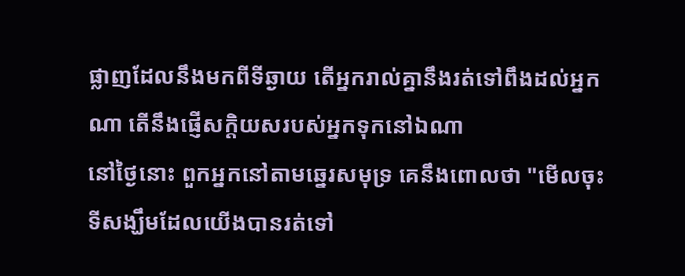ផ្លាញដែលនឹងមកពីទីឆ្ងាយ តើអ្នករាល់គ្នានឹងរត់ទៅពឹងដល់អ្នកណា តើនឹងផ្ញើសក្តិយសរបស់អ្នកទុកនៅឯណា
នៅថ្ងៃនោះ ពួកអ្នកនៅតាមឆ្នេរសមុទ្រ គេនឹងពោលថា "មើលចុះ ទីសង្ឃឹមដែលយើងបានរត់ទៅ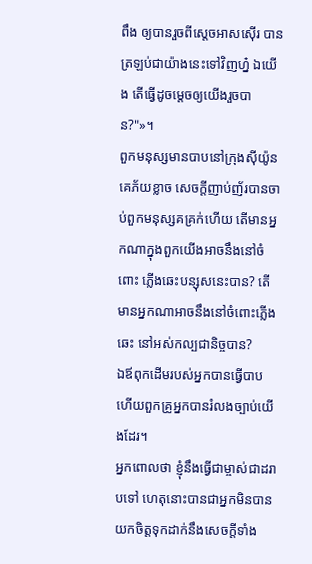ពឹង ឲ្យបានរួចពីស្តេចអាសស៊ើរ បានត្រឡប់ជាយ៉ាងនេះទៅវិញហ្ន៎ ឯយើង តើធ្វើដូចម្តេចឲ្យយើងរួចបាន?"»។
ពួកមនុស្សមានបាបនៅក្រុងស៊ីយ៉ូន គេភ័យខ្លាច សេចក្ដីញាប់ញ័របានចាប់ពួកមនុស្សគគ្រក់ហើយ តើមានអ្នកណាក្នុងពួកយើងអាចនឹងនៅចំពោះ ភ្លើងឆេះបន្សុសនេះបាន? តើមានអ្នកណាអាចនឹងនៅចំពោះភ្លើងឆេះ នៅអស់កល្បជានិច្ចបាន?
ឯឪពុកដើមរបស់អ្នកបានធ្វើបាប ហើយពួកគ្រូអ្នកបានរំលងច្បាប់យើងដែរ។
អ្នកពោលថា ខ្ញុំនឹងធ្វើជាម្ចាស់ជាដរាបទៅ ហេតុនោះបានជាអ្នកមិនបាន យកចិត្តទុកដាក់នឹងសេចក្ដីទាំង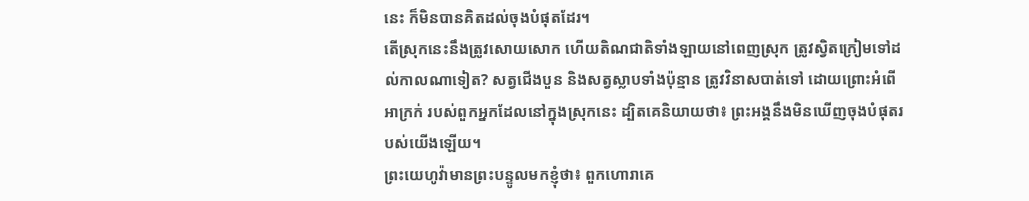នេះ ក៏មិនបានគិតដល់ចុងបំផុតដែរ។
តើស្រុកនេះនឹងត្រូវសោយសោក ហើយតិណជាតិទាំងឡាយនៅពេញស្រុក ត្រូវស្វិតក្រៀមទៅដល់កាលណាទៀត? សត្វជើងបួន និងសត្វស្លាបទាំងប៉ុន្មាន ត្រូវវិនាសបាត់ទៅ ដោយព្រោះអំពើអាក្រក់ របស់ពួកអ្នកដែលនៅក្នុងស្រុកនេះ ដ្បិតគេនិយាយថា៖ ព្រះអង្គនឹងមិនឃើញចុងបំផុតរបស់យើងឡើយ។
ព្រះយេហូវ៉ាមានព្រះបន្ទូលមកខ្ញុំថា៖ ពួកហោរាគេ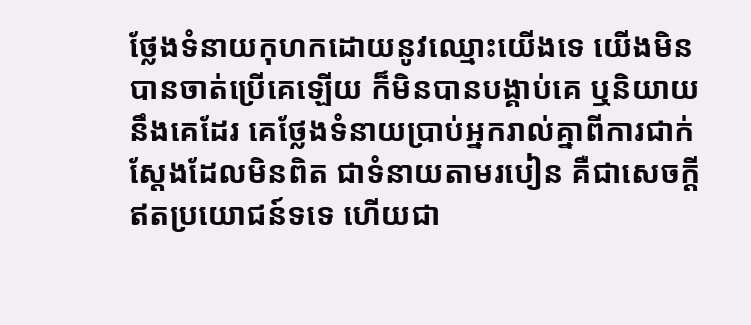ថ្លែងទំនាយកុហកដោយនូវឈ្មោះយើងទេ យើងមិនបានចាត់ប្រើគេឡើយ ក៏មិនបានបង្គាប់គេ ឬនិយាយនឹងគេដែរ គេថ្លែងទំនាយប្រាប់អ្នករាល់គ្នាពីការជាក់ស្តែងដែលមិនពិត ជាទំនាយតាមរបៀន គឺជាសេចក្ដីឥតប្រយោជន៍ទទេ ហើយជា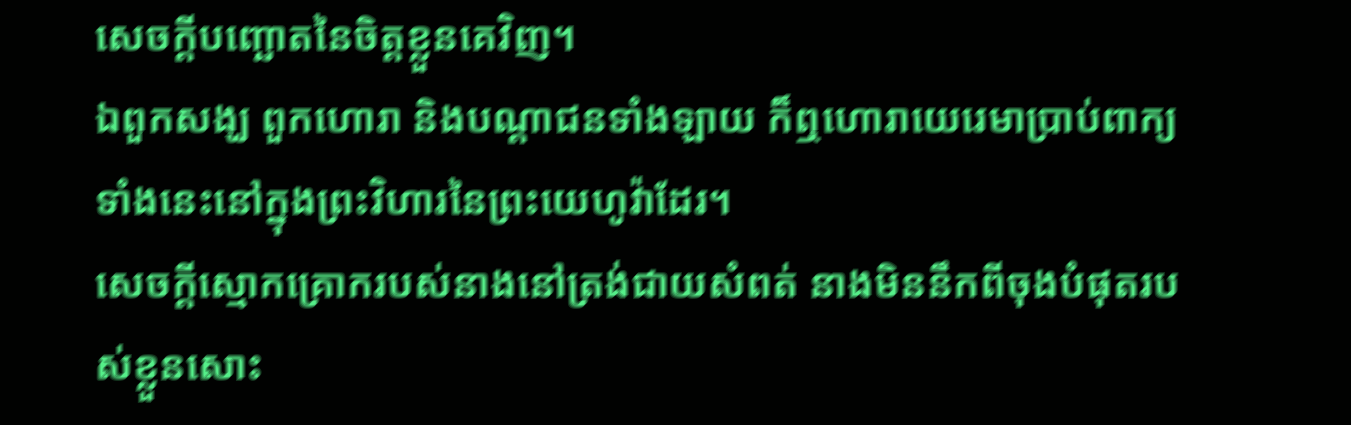សេចក្ដីបញ្ឆោតនៃចិត្តខ្លួនគេវិញ។
ឯពួកសង្ឃ ពួកហោរា និងបណ្ដាជនទាំងឡាយ ក៏ឮហោរាយេរេមាប្រាប់ពាក្យទាំងនេះនៅក្នុងព្រះវិហារនៃព្រះយេហូវ៉ាដែរ។
សេចក្ដីស្មោកគ្រោករបស់នាងនៅត្រង់ជាយសំពត់ នាងមិននឹកពីចុងបំផុតរបស់ខ្លួនសោះ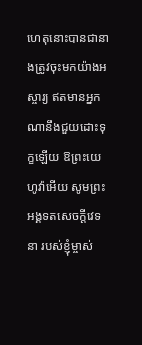ហេតុនោះបានជានាងត្រូវចុះមកយ៉ាងអស្ចារ្យ ឥតមានអ្នកណានឹងជួយដោះទុក្ខឡើយ ឱព្រះយេហូវ៉ាអើយ សូមព្រះអង្គទតសេចក្ដីវេទនា របស់ខ្ញុំម្ចាស់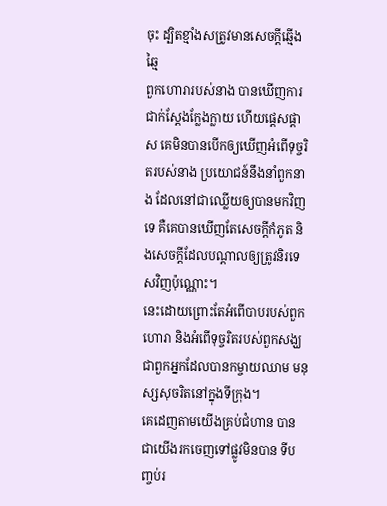ចុះ ដ្បិតខ្មាំងសត្រូវមានសេចក្ដីឆ្មើងឆ្មៃ
ពួកហោរារបស់នាង បានឃើញការជាក់ស្តែងក្លែងក្លាយ ហើយផ្តេសផ្តាស គេមិនបានបើកឲ្យឃើញអំពើទុច្ចរិតរបស់នាង ប្រយោជន៍នឹងនាំពួកនាង ដែលនៅជាឈ្លើយឲ្យបានមកវិញទេ គឺគេបានឃើញតែសេចក្ដីកំភូត និងសេចក្ដីដែលបណ្ដាលឲ្យត្រូវនិរទេសវិញប៉ុណ្ណោះ។
នេះដោយព្រោះតែអំពើបាបរបស់ពួកហោរា និងអំពើទុច្ចរិតរបស់ពួកសង្ឃ ជាពួកអ្នកដែលបានកម្ចាយឈាម មនុស្សសុចរិតនៅក្នុងទីក្រុង។
គេដេញតាមយើងគ្រប់ជំហាន បានជាយើងរកចេញទៅផ្លូវមិនបាន ទីបញ្ចប់រ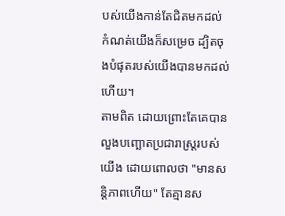បស់យើងកាន់តែជិតមកដល់ កំណត់យើងក៏សម្រេច ដ្បិតចុងបំផុតរបស់យើងបានមកដល់ហើយ។
តាមពិត ដោយព្រោះតែគេបានលួងបញ្ឆោតប្រជារាស្ត្ររបស់យើង ដោយពោលថា "មានសន្តិភាពហើយ" តែគ្មានស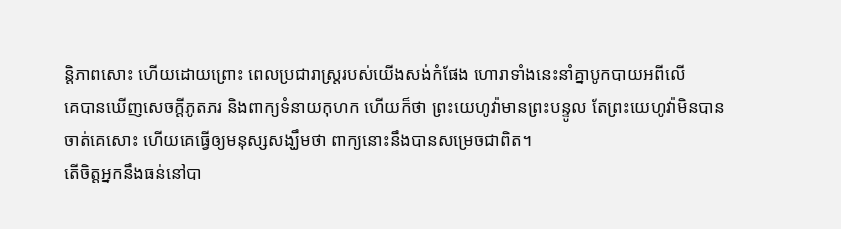ន្តិភាពសោះ ហើយដោយព្រោះ ពេលប្រជារាស្ត្ររបស់យើងសង់កំផែង ហោរាទាំងនេះនាំគ្នាបូកបាយអពីលើ
គេបានឃើញសេចក្ដីភូតភរ និងពាក្យទំនាយកុហក ហើយក៏ថា ព្រះយេហូវ៉ាមានព្រះបន្ទូល តែព្រះយេហូវ៉ាមិនបានចាត់គេសោះ ហើយគេធ្វើឲ្យមនុស្សសង្ឃឹមថា ពាក្យនោះនឹងបានសម្រេចជាពិត។
តើចិត្តអ្នកនឹងធន់នៅបា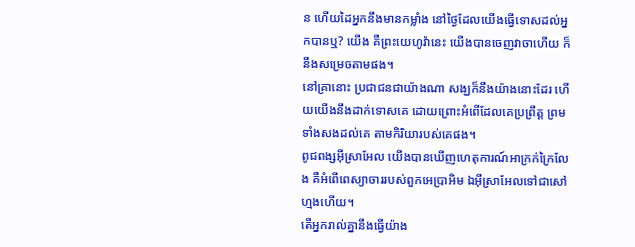ន ហើយដៃអ្នកនឹងមានកម្លាំង នៅថ្ងៃដែលយើងធ្វើទោសដល់អ្នកបានឬ? យើង គឺព្រះយេហូវ៉ានេះ យើងបានចេញវាចាហើយ ក៏នឹងសម្រេចតាមផង។
នៅគ្រានោះ ប្រជាជនជាយ៉ាងណា សង្ឃក៏នឹងយ៉ាងនោះដែរ ហើយយើងនឹងដាក់ទោសគេ ដោយព្រោះអំពើដែលគេប្រព្រឹត្ត ព្រមទាំងសងដល់គេ តាមកិរិយារបស់គេផង។
ពូជពង្សអ៊ីស្រាអែល យើងបានឃើញហេតុការណ៍អាក្រក់ក្រៃលែង គឺអំពើពេស្យាចាររបស់ពួកអេប្រាអិម ឯអ៊ីស្រាអែលទៅជាសៅហ្មងហើយ។
តើអ្នករាល់គ្នានឹងធ្វើយ៉ាង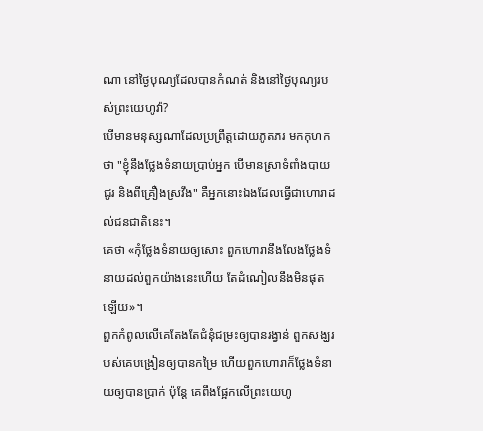ណា នៅថ្ងៃបុណ្យដែលបានកំណត់ និងនៅថ្ងៃបុណ្យរបស់ព្រះយេហូវ៉ា?
បើមានមនុស្សណាដែលប្រព្រឹត្តដោយភូតភរ មកកុហកថា "ខ្ញុំនឹងថ្លែងទំនាយប្រាប់អ្នក បើមានស្រាទំពាំងបាយជូរ និងពីគ្រឿងស្រវឹង" គឺអ្នកនោះឯងដែលធ្វើជាហោរាដល់ជនជាតិនេះ។
គេថា «កុំថ្លែងទំនាយឲ្យសោះ ពួកហោរានឹងលែងថ្លែងទំនាយដល់ពួកយ៉ាងនេះហើយ តែដំណៀលនឹងមិនផុតឡើយ»។
ពួកកំពូលលើគេតែងតែជំនុំជម្រះឲ្យបានរង្វាន់ ពួកសង្ឃរបស់គេបង្រៀនឲ្យបានកម្រៃ ហើយពួកហោរាក៏ថ្លែងទំនាយឲ្យបានប្រាក់ ប៉ុន្តែ គេពឹងផ្អែកលើព្រះយេហូ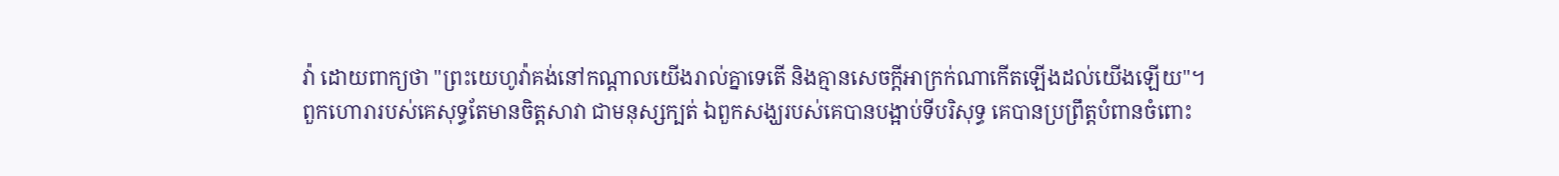វ៉ា ដោយពាក្យថា "ព្រះយេហូវ៉ាគង់នៅកណ្ដាលយើងរាល់គ្នាទេតើ និងគ្មានសេចក្ដីអាក្រក់ណាកើតឡើងដល់យើងឡើយ"។
ពួកហោរារបស់គេសុទ្ធតែមានចិត្តសាវា ជាមនុស្សក្បត់ ឯពួកសង្ឃរបស់គេបានបង្អាប់ទីបរិសុទ្ធ គេបានប្រព្រឹត្តបំពានចំពោះ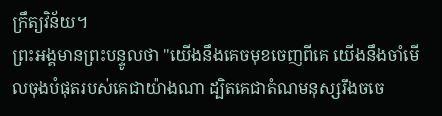ក្រឹត្យវិន័យ។
ព្រះអង្គមានព្រះបន្ទូលថា "យើងនឹងគេចមុខចេញពីគេ យើងនឹងចាំមើលចុងបំផុតរបស់គេជាយ៉ាងណា ដ្បិតគេជាតំណមនុស្សរឹងចចេ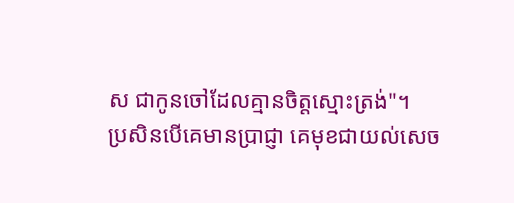ស ជាកូនចៅដែលគ្មានចិត្តស្មោះត្រង់"។
ប្រសិនបើគេមានប្រាជ្ញា គេមុខជាយល់សេច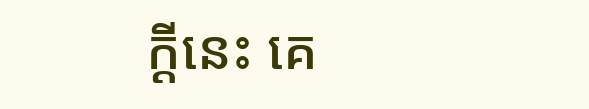ក្ដីនេះ គេ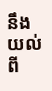នឹងយល់ពី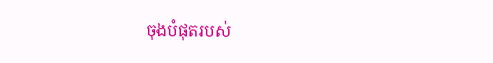ចុងបំផុតរបស់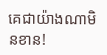គេជាយ៉ាងណាមិនខាន!